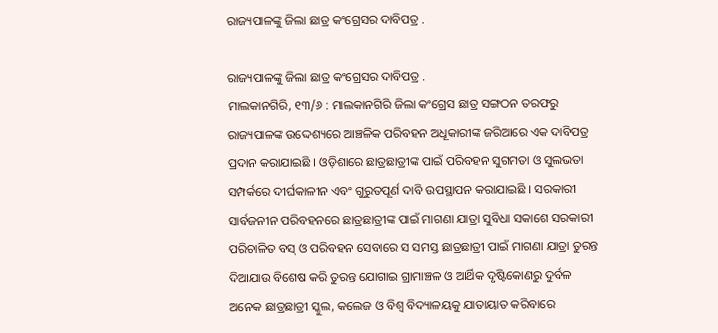ରାଜ୍ୟପାଳଙ୍କୁ ଜିଲା ଛାତ୍ର କଂଗ୍ରେସର ଦାବିପତ୍ର .

ରାଜ୍ୟପାଳଙ୍କୁ ଜିଲା ଛାତ୍ର କଂଗ୍ରେସର ଦାବିପତ୍ର .
ମାଲକାନଗିରି, ୧୩/୬ : ମାଲକାନଗିରି ଜିଲା କଂଗ୍ରେସ ଛାତ୍ର ସଙ୍ଗଠନ ତରଫରୁ ରାଜ୍ୟପାଳଙ୍କ ଉଦ୍ଦେଶ୍ୟରେ ଆଞ୍ଚଳିକ ପରିବହନ ଅଧୂକାରୀଙ୍କ ଜରିଆରେ ଏକ ଦାବିପତ୍ର ପ୍ରଦାନ କରାଯାଇଛି । ଓଡ଼ିଶାରେ ଛାତ୍ରଛାତ୍ରୀଙ୍କ ପାଇଁ ପରିବହନ ସୁଗମତା ଓ ସୁଲଭତା ସମ୍ପର୍କରେ ଦୀର୍ଘକାଳୀନ ଏବଂ ଗୁରୁତପୂର୍ଣ ଦାବି ଉପସ୍ଥାପନ କରାଯାଇଛି । ସରକାରୀ ସାର୍ବଜନୀନ ପରିବହନରେ ଛାତ୍ରଛାତ୍ରୀଙ୍କ ପାଇଁ ମାଗଣା ଯାତ୍ରା ସୁବିଧା ସକାଶେ ସରକାରୀ ପରିଚାଳିତ ବସ୍ ଓ ପରିବହନ ସେବାରେ ସ ସମସ୍ତ ଛାତ୍ରଛାତ୍ରୀ ପାଇଁ ମାଗଣା ଯାତ୍ରା ତୁରନ୍ତ ଦିଆଯାଉ ବିଶେଷ କରି ତୁରନ୍ତ ଯୋଗାଇ ଗ୍ରାମାଞ୍ଚଳ ଓ ଆର୍ଥିକ ଦୃଷ୍ଟିକୋଣରୁ ଦୁର୍ବଳ ଅନେକ ଛାତ୍ରଛାତ୍ରୀ ସ୍କୁଲ, କଲେଜ ଓ ବିଶ୍ଵ ବିଦ୍ୟାଳୟକୁ ଯାତାୟାତ କରିବାରେ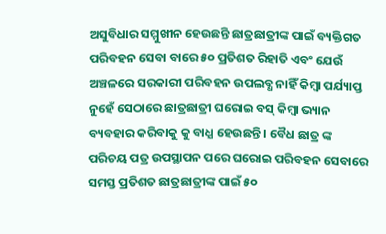ଅସୁବିଧାର ସମ୍ମୁଖୀନ ହେଉଛନ୍ତି ଛାତ୍ରଛାତ୍ରୀଙ୍କ ପାଇଁ ବ୍ୟକ୍ତିଗତ ପରିବହନ ସେବା ବାରେ ୫୦ ପ୍ରତିଶତ ରିହାତି ଏବଂ ଯେଉଁ ଅଞ୍ଚଳରେ ସରକାରୀ ପରିବହନ ଉପଲବ୍ଧ ନାହିଁ କିମ୍ବା ପର୍ଯ୍ୟାପ୍ତ ନୁହେଁ ସେଠାରେ ଛାତ୍ରଛାତ୍ରୀ ଘରୋଇ ବସ୍ କିମ୍ବା ଭ୍ୟାନ ବ୍ୟବହାର କରିବାକୁ କୁ ବାଧ୍ଯ ହେଉଛନ୍ତି । ବୈଧ ଛାତ୍ର ଙ୍କ ପରିଚୟ ପତ୍ର ଉପସ୍ଥାପନ ପରେ ଘରୋଇ ପରିବହନ ସେବାରେ ସମସ୍ତ ପ୍ରତିଶତ ଛାତ୍ରଛାତ୍ରୀଙ୍କ ପାଇଁ ୫୦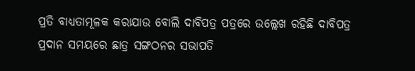ପ୍ରତି ବାଧ୍ୟତାମୂଳକ କରାଯାଉ ବୋଲି ଦାବିପତ୍ର ପତ୍ରରେ ଉଲ୍ଲେଖ ରହିଛି ଦାବିପତ୍ର ପ୍ରଦାନ ସମୟରେ ଛାତ୍ର ସଙ୍ଗଠନର ସଭାପତି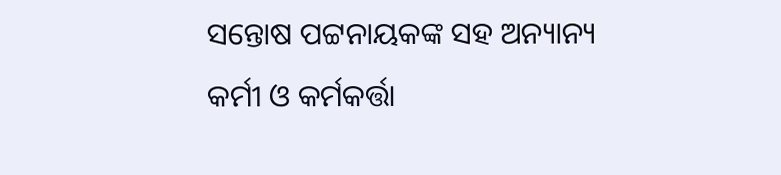ସନ୍ତୋଷ ପଟ୍ଟନାୟକଙ୍କ ସହ ଅନ୍ୟାନ୍ୟ କର୍ମୀ ଓ କର୍ମକର୍ତ୍ତା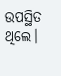ଉପସ୍ଥିତ ଥିଲେ।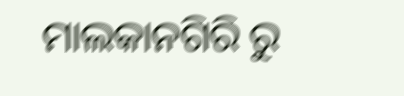ମାଲକାନଗିରି ରୁ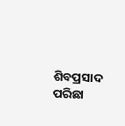ଶିବପ୍ରସାଦ ପରିଛା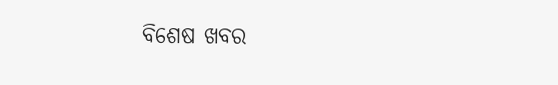ବିଶେଷ ଖବର